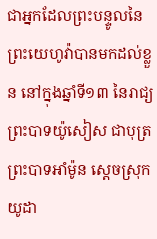ជាអ្នកដែលព្រះបន្ទូលនៃព្រះយេហូវ៉ាបានមកដល់ខ្លួន នៅក្នុងឆ្នាំទី១៣ នៃរាជ្យព្រះបាទយ៉ូសៀស ជាបុត្រព្រះបាទអាំម៉ូន ស្តេចស្រុកយូដា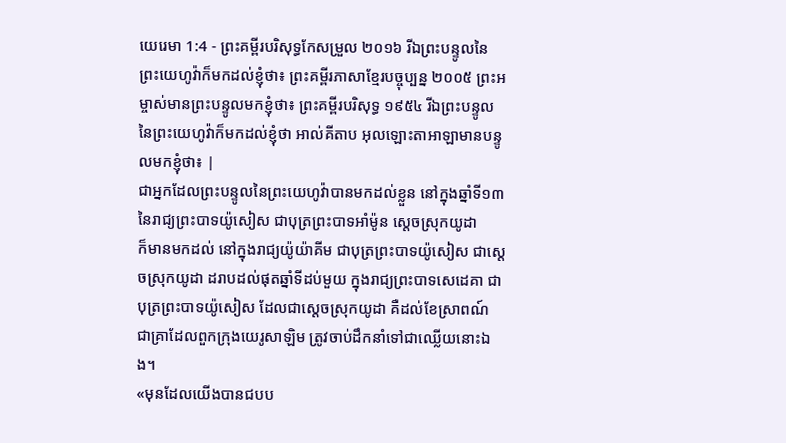យេរេមា 1:4 - ព្រះគម្ពីរបរិសុទ្ធកែសម្រួល ២០១៦ រីឯព្រះបន្ទូលនៃព្រះយេហូវ៉ាក៏មកដល់ខ្ញុំថា៖ ព្រះគម្ពីរភាសាខ្មែរបច្ចុប្បន្ន ២០០៥ ព្រះអម្ចាស់មានព្រះបន្ទូលមកខ្ញុំថា៖ ព្រះគម្ពីរបរិសុទ្ធ ១៩៥៤ រីឯព្រះបន្ទូលនៃព្រះយេហូវ៉ាក៏មកដល់ខ្ញុំថា អាល់គីតាប អុលឡោះតាអាឡាមានបន្ទូលមកខ្ញុំថា៖ |
ជាអ្នកដែលព្រះបន្ទូលនៃព្រះយេហូវ៉ាបានមកដល់ខ្លួន នៅក្នុងឆ្នាំទី១៣ នៃរាជ្យព្រះបាទយ៉ូសៀស ជាបុត្រព្រះបាទអាំម៉ូន ស្តេចស្រុកយូដា
ក៏មានមកដល់ នៅក្នុងរាជ្យយ៉ូយ៉ាគីម ជាបុត្រព្រះបាទយ៉ូសៀស ជាស្តេចស្រុកយូដា ដរាបដល់ផុតឆ្នាំទីដប់មួយ ក្នុងរាជ្យព្រះបាទសេដេគា ជាបុត្រព្រះបាទយ៉ូសៀស ដែលជាស្តេចស្រុកយូដា គឺដល់ខែស្រាពណ៍ ជាគ្រាដែលពួកក្រុងយេរូសាឡិម ត្រូវចាប់ដឹកនាំទៅជាឈ្លើយនោះឯង។
«មុនដែលយើងបានជបប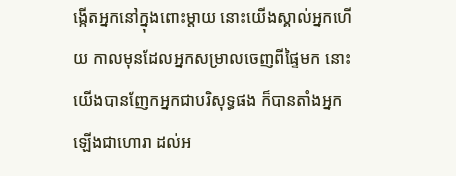ង្កើតអ្នកនៅក្នុងពោះម្តាយ នោះយើងស្គាល់អ្នកហើយ កាលមុនដែលអ្នកសម្រាលចេញពីផ្ទៃមក នោះយើងបានញែកអ្នកជាបរិសុទ្ធផង ក៏បានតាំងអ្នកឡើងជាហោរា ដល់អ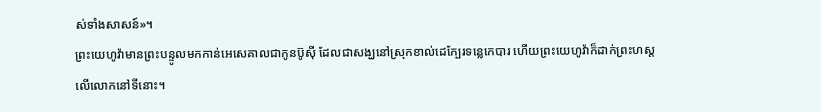ស់ទាំងសាសន៍»។
ព្រះយេហូវ៉ាមានព្រះបន្ទូលមកកាន់អេសេគាលជាកូនប៊ូស៊ី ដែលជាសង្ឃនៅស្រុកខាល់ដេក្បែរទន្លេកេបារ ហើយព្រះយេហូវ៉ាក៏ដាក់ព្រះហស្តលើលោកនៅទីនោះ។